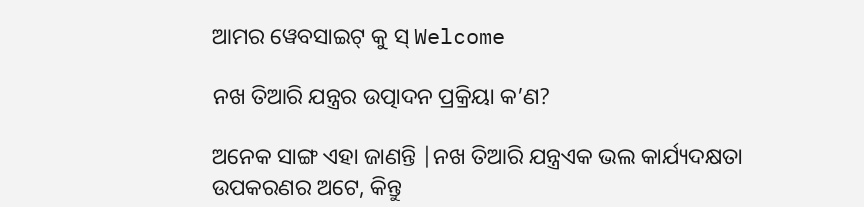ଆମର ୱେବସାଇଟ୍ କୁ ସ୍ Welcome

ନଖ ତିଆରି ଯନ୍ତ୍ରର ଉତ୍ପାଦନ ପ୍ରକ୍ରିୟା କ’ଣ?

ଅନେକ ସାଙ୍ଗ ଏହା ଜାଣନ୍ତି |ନଖ ତିଆରି ଯନ୍ତ୍ରଏକ ଭଲ କାର୍ଯ୍ୟଦକ୍ଷତା ଉପକରଣର ଅଟେ, କିନ୍ତୁ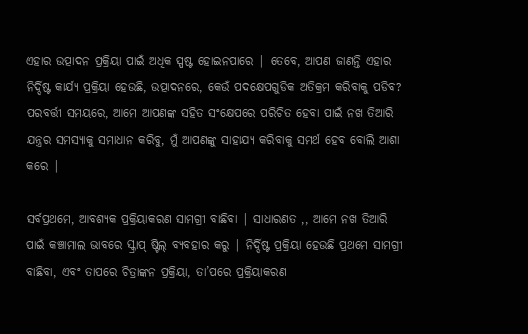ଏହାର ଉତ୍ପାଦନ ପ୍ରକ୍ରିୟା ପାଇଁ ଅଧିକ ସ୍ପଷ୍ଟ ହୋଇନପାରେ | ତେବେ, ଆପଣ ଜାଣନ୍ତି ଏହାର ନିର୍ଦ୍ଦିଷ୍ଟ କାର୍ଯ୍ୟ ପ୍ରକ୍ରିୟା ହେଉଛି, ଉତ୍ପାଦନରେ, କେଉଁ ପଦକ୍ଷେପଗୁଡିକ ଅତିକ୍ରମ କରିବାକୁ ପଡିବ? ପରବର୍ତ୍ତୀ ସମୟରେ, ଆମେ ଆପଣଙ୍କ ସହିତ ସଂକ୍ଷେପରେ ପରିଚିତ ହେବା ପାଇଁ ନଖ ତିଆରି ଯନ୍ତ୍ରର ସମସ୍ୟାକୁ ସମାଧାନ କରିବୁ, ମୁଁ ଆପଣଙ୍କୁ ସାହାଯ୍ୟ କରିବାକୁ ସମର୍ଥ ହେବ ବୋଲି ଆଶା କରେ |

ସର୍ବପ୍ରଥମେ, ଆବଶ୍ୟକ ପ୍ରକ୍ରିୟାକରଣ ସାମଗ୍ରୀ ବାଛିବା | ସାଧାରଣତ ,, ଆମେ ନଖ ତିଆରି ପାଇଁ କଞ୍ଚାମାଲ ଭାବରେ ସ୍କ୍ରାପ୍ ଷ୍ଟିଲ୍ ବ୍ୟବହାର କରୁ | ନିର୍ଦ୍ଦିଷ୍ଟ ପ୍ରକ୍ରିୟା ହେଉଛି ପ୍ରଥମେ ସାମଗ୍ରୀ ବାଛିବା, ଏବଂ ତାପରେ ଚିତ୍ରାଙ୍କନ ପ୍ରକ୍ରିୟା, ତା’ପରେ ପ୍ରକ୍ରିୟାକରଣ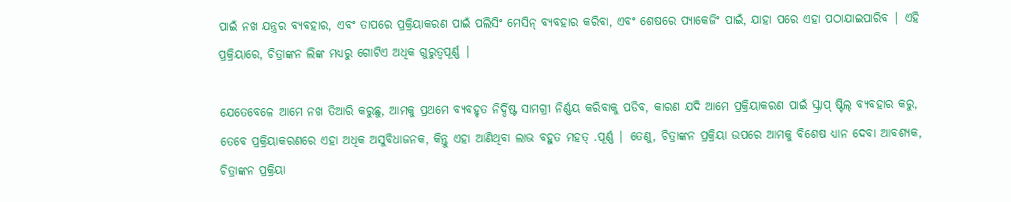ପାଇଁ ନଖ ଯନ୍ତ୍ରର ବ୍ୟବହାର, ଏବଂ ତାପରେ ପ୍ରକ୍ରିୟାକରଣ ପାଇଁ ପଲିସିଂ ମେସିନ୍ ବ୍ୟବହାର କରିବା, ଏବଂ ଶେଷରେ ପ୍ୟାକେଜିଂ ପାଇଁ, ଯାହା ପରେ ଏହା ପଠାଯାଇପାରିବ | ଏହି ପ୍ରକ୍ରିୟାରେ, ଚିତ୍ରାଙ୍କନ ଲିଙ୍କ ମଧ୍ୟରୁ ଗୋଟିଏ ଅଧିକ ଗୁରୁତ୍ୱପୂର୍ଣ୍ଣ |

ଯେତେବେଳେ ଆମେ ନଖ ତିଆରି କରୁଛୁ, ଆମକୁ ପ୍ରଥମେ ବ୍ୟବହୃତ ନିର୍ଦ୍ଦିଷ୍ଟ ସାମଗ୍ରୀ ନିର୍ଣ୍ଣୟ କରିବାକୁ ପଡିବ, କାରଣ ଯଦି ଆମେ ପ୍ରକ୍ରିୟାକରଣ ପାଇଁ ସ୍କ୍ରାପ୍ ଷ୍ଟିଲ୍ ବ୍ୟବହାର କରୁ, ତେବେ ପ୍ରକ୍ରିୟାକରଣରେ ଏହା ଅଧିକ ଅସୁବିଧାଜନକ, କିନ୍ତୁ ଏହା ଆଣିଥିବା ଲାଭ ବହୁତ ମହତ୍ .ପୂର୍ଣ୍ଣ | ତେଣୁ, ଚିତ୍ରାଙ୍କନ ପ୍ରକ୍ରିୟା ଉପରେ ଆମକୁ ବିଶେଷ ଧ୍ୟାନ ଦେବା ଆବଶ୍ୟକ, ଚିତ୍ରାଙ୍କନ ପ୍ରକ୍ରିୟା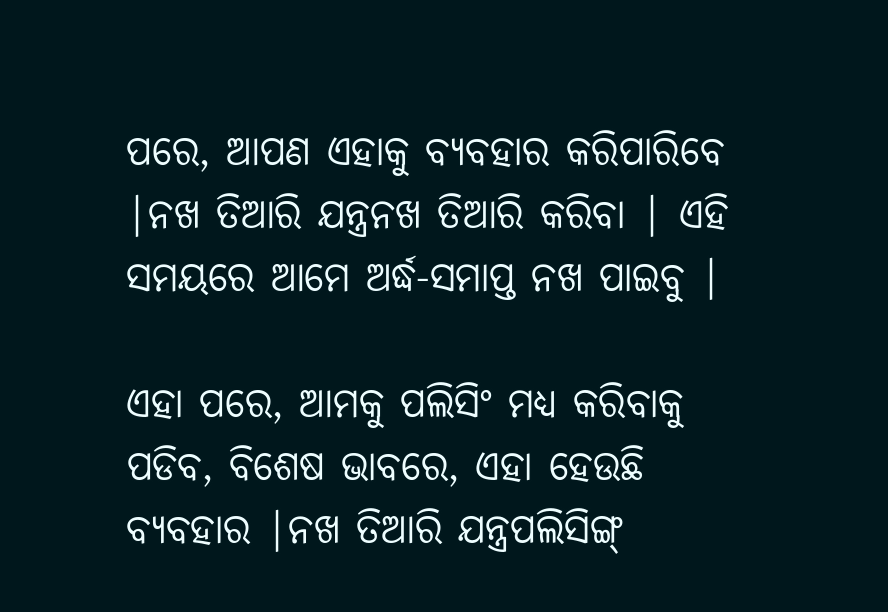ପରେ, ଆପଣ ଏହାକୁ ବ୍ୟବହାର କରିପାରିବେ |ନଖ ତିଆରି ଯନ୍ତ୍ରନଖ ତିଆରି କରିବା | ଏହି ସମୟରେ ଆମେ ଅର୍ଦ୍ଧ-ସମାପ୍ତ ନଖ ପାଇବୁ |

ଏହା ପରେ, ଆମକୁ ପଲିସିଂ ମଧ୍ୟ କରିବାକୁ ପଡିବ, ବିଶେଷ ଭାବରେ, ଏହା ହେଉଛି ବ୍ୟବହାର |ନଖ ତିଆରି ଯନ୍ତ୍ରପଲିସିଙ୍ଗ୍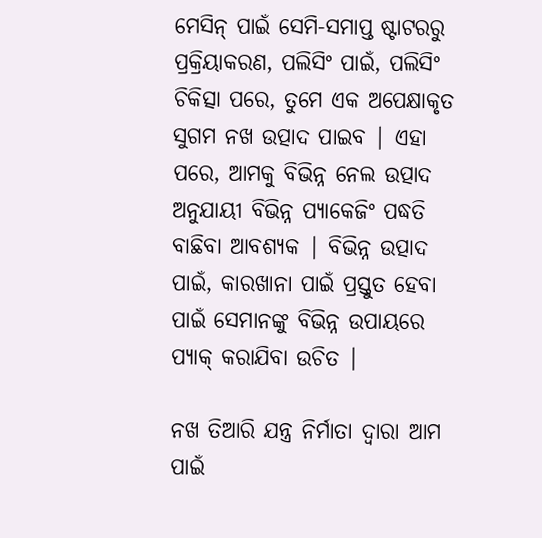ମେସିନ୍ ପାଇଁ ସେମି-ସମାପ୍ତ ଷ୍ଟାଟରରୁ ପ୍ରକ୍ରିୟାକରଣ, ପଲିସିଂ ପାଇଁ, ପଲିସିଂ ଚିକିତ୍ସା ପରେ, ତୁମେ ଏକ ଅପେକ୍ଷାକୃତ ସୁଗମ ନଖ ଉତ୍ପାଦ ପାଇବ | ଏହା ପରେ, ଆମକୁ ବିଭିନ୍ନ ନେଲ ଉତ୍ପାଦ ଅନୁଯାୟୀ ବିଭିନ୍ନ ପ୍ୟାକେଜିଂ ପଦ୍ଧତି ବାଛିବା ଆବଶ୍ୟକ | ବିଭିନ୍ନ ଉତ୍ପାଦ ପାଇଁ, କାରଖାନା ପାଇଁ ପ୍ରସ୍ତୁତ ହେବା ପାଇଁ ସେମାନଙ୍କୁ ବିଭିନ୍ନ ଉପାୟରେ ପ୍ୟାକ୍ କରାଯିବା ଉଚିତ |

ନଖ ତିଆରି ଯନ୍ତ୍ର ନିର୍ମାତା ଦ୍ୱାରା ଆମ ପାଇଁ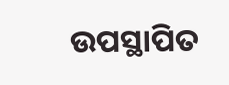ଉପସ୍ଥାପିତ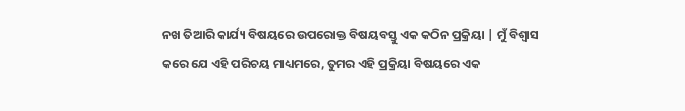ନଖ ତିଆରି କାର୍ଯ୍ୟ ବିଷୟରେ ଉପରୋକ୍ତ ବିଷୟବସ୍ତୁ ଏକ କଠିନ ପ୍ରକ୍ରିୟା | ମୁଁ ବିଶ୍ୱାସ କରେ ଯେ ଏହି ପରିଚୟ ମାଧ୍ୟମରେ, ତୁମର ଏହି ପ୍ରକ୍ରିୟା ବିଷୟରେ ଏକ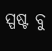ସ୍ପଷ୍ଟ ବୁ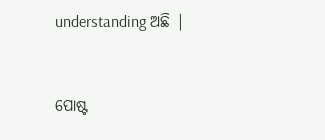understanding ଅଛି |


ପୋଷ୍ଟ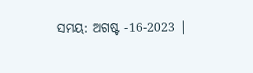ସମୟ: ଅଗଷ୍ଟ -16-2023 |